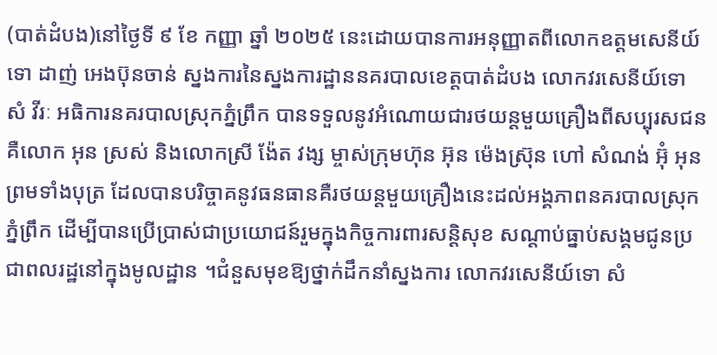(បាត់ដំបង)នៅថ្ងៃទី ៩ ខែ កញ្ញា ឆ្នាំ ២០២៥ នេះដោយបានការអនុញ្ញាតពីលោកឧត្តមសេនីយ៍ទោ ដាញ់ អេងប៊ុនចាន់ ស្នងការនៃស្នងការដ្ឋាននគរបាលខេត្តបាត់ដំបង លោកវរសេនីយ៍ទោ សំ វីរៈ អធិការនគរបាលស្រុកភ្នំព្រឹក បានទទួលនូវអំណោយជារថយន្តមួយគ្រឿងពីសប្បុរសជនគឺលោក អុន ស្រស់ និងលោកស្រី ង៉ែត វង្ស ម្ចាស់ក្រុមហ៊ុន អ៊ុន ម៉េងស្រ៊ុន ហៅ សំណង់ អ៊ុំ អុន ព្រមទាំងបុត្រ ដែលបានបរិច្ចាគនូវធនធានគឺរថយន្តមួយគ្រឿងនេះដល់អង្គភាពនគរបាលស្រុកភ្នំព្រឹក ដើម្បីបានប្រើប្រាស់ជាប្រយោជន៍រួមក្នុងកិច្ចការពារសន្តិសុខ សណ្តាប់ធ្នាប់សង្គមជូនប្រជាពលរដ្ឋនៅក្នុងមូលដ្ឋាន ។ជំនួសមុខឱ្យថ្នាក់ដឹកនាំស្នងការ លោកវរសេនីយ៍ទោ សំ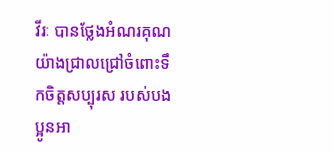វីរៈ បានថ្លែងអំណរគុណយ៉ាងជ្រាលជ្រៅចំពោះទឹកចិត្តសប្បុរស របស់បងប្អូនអា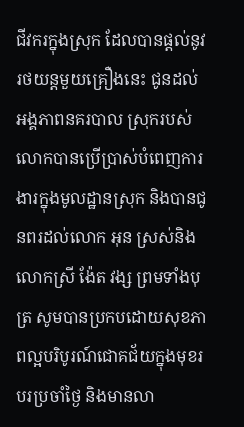ជីវករក្នុងស្រុក ដែលបានផ្តល់នូវរថយន្តមួយគ្រឿងនេះ ជូនដល់អង្គភាពនគរបាល ស្រុករបស់លោកបានប្រើប្រាស់បំពេញការងារក្នុងមូលដ្ឋានស្រុក និងបានជូនពរដល់លោក អុន ស្រស់និងលោកស្រី ង៉ែត វង្ស ព្រមទាំងបុត្រ សូមបានប្រកបដោយសុខភាពល្អបរិបូរណ៍ជោគជ័យក្នុងមុខរបរប្រចាំថ្ងៃ និងមានលា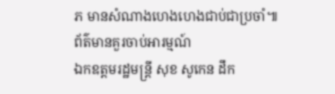ភ មានសំណាងហេងហេងជាប់ជាប្រចាំ៕
ព័ត៌មានគួរចាប់អារម្មណ៍
ឯកឧត្តមរដ្ឋមន្រ្តី សុខ សូកេន ដឹក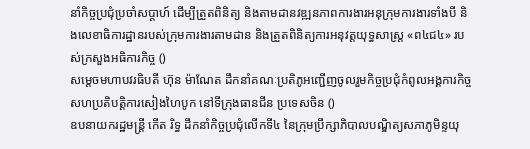នាំកិច្ចប្រជុំប្រចាំសប្ដាហ៍ ដើម្បីត្រួតពិនិត្យ និងតាមដានវឌ្ឍនភាពការងារអនុក្រុមការងារទាំងបី និងលេខាធិការដ្ឋានរបស់ក្រុមការងារតាមដាន និងត្រួតពិនិត្យការអនុវត្តយុទ្ធសាស្រ្ត «ព៤ជ៤» របស់ក្រសួងអធិការកិច្ច ()
សម្តេចមហាបវរធិបតី ហ៊ុន ម៉ាណែត ដឹកនាំគណៈប្រតិភូអញ្ជើញចូលរួមកិច្ចប្រជុំកំពូលអង្គការកិច្ចសហប្រតិបត្តិការសៀងហៃបូក នៅទីក្រុងធានជីន ប្រទេសចិន ()
ឧបនាយករដ្ឋមន្ត្រី កើត រិទ្ធ ដឹកនាំកិច្ចប្រជុំលើកទី៤ នៃក្រុមប្រឹក្សាភិបាលបណ្ឌិត្យសភាភូមិន្ទយុ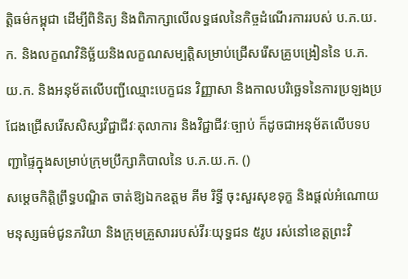ត្តិធម៌កម្ពុជា ដើម្បីពិនិត្យ និងពិភាក្សាលើលទ្ធផលនៃកិច្ចដំណើរការរបស់ ប.ភ.យ.ក. និងលក្ខណវិនិច្ឆ័យនិងលក្ខណសម្បត្តិសម្រាប់ជ្រើសរើសគ្រូបង្រៀននៃ ប.ភ.យ.ក. និងអនុម័តលើបញ្ជីឈ្មោះបេក្ខជន វិញ្ញាសា និងកាលបរិច្ឆេទនៃការប្រឡងប្រជែងជ្រើសរើសសិស្សវិជ្ជាជីវៈតុលាការ និងវិជ្ជាជីវៈច្បាប់ ក៏ដូចជាអនុម័តលើបទបញ្ជាផ្ទៃក្នុងសម្រាប់ក្រុមប្រឹក្សាភិបាលនៃ ប.ភ.យ.ក. ()
សម្តេចកិត្តិព្រឹទ្ធបណ្ឌិត ចាត់ឱ្យឯកឧត្តម គីម រិទ្ធី ចុះសួរសុខទុក្ខ និងផ្តល់អំណោយមនុស្សធម៌ជូនភរិយា និងក្រុមគ្រួសាររបស់វីរៈយុទ្ធជន ៥រូប រស់នៅខេត្តព្រះវិ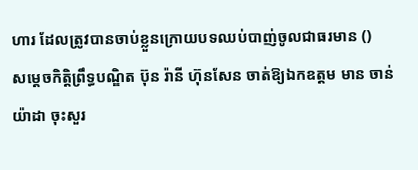ហារ ដែលត្រូវបានចាប់ខ្លួនក្រោយបទឈប់បាញ់ចូលជាធរមាន ()
សម្តេចកិត្តិព្រឹទ្ធបណ្ឌិត ប៊ុន រ៉ានី ហ៊ុនសែន ចាត់ឱ្យឯកឧត្តម មាន ចាន់យ៉ាដា ចុះសួរ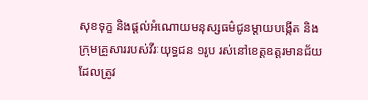សុខទុក្ខ និងផ្តល់អំណោយមនុស្សធម៌ជូនម្តាយបង្កេីត និងក្រុមគ្រួសាររបស់វីរៈយុទ្ធជន ១រូប រស់នៅខេត្តឧត្តរមានជ័យ ដែលត្រូវ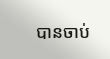បានចាប់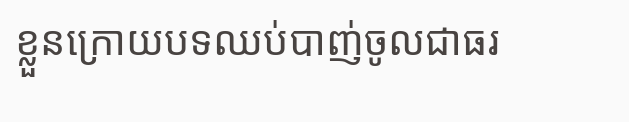ខ្លួនក្រោយបទឈប់បាញ់ចូលជាធរ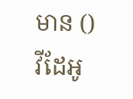មាន ()
វីដែអូ